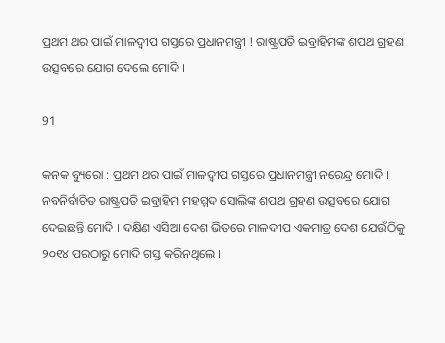ପ୍ରଥମ ଥର ପାଇଁ ମାଳଦ୍ୱୀପ ଗସ୍ତରେ ପ୍ରଧାନମନ୍ତ୍ରୀ ! ରାଷ୍ଟ୍ରପତି ଇବ୍ରାହିମଙ୍କ ଶପଥ ଗ୍ରହଣ ଉତ୍ସବରେ ଯୋଗ ଦେଲେ ମୋଦି ।

91

କନକ ବ୍ୟୁରୋ : ପ୍ରଥମ ଥର ପାଇଁ ମାଳଦ୍ୱୀପ ଗସ୍ତରେ ପ୍ରଧାନମନ୍ତ୍ରୀ ନରେନ୍ଦ୍ର ମୋଦି । ନବନିର୍ବାଚିତ ରାଷ୍ଟ୍ରପତି ଇବ୍ରାହିମ ମହମ୍ମଦ ସୋଲିଙ୍କ ଶପଥ ଗ୍ରହଣ ଉତ୍ସବରେ ଯୋଗ ଦେଇଛନ୍ତି ମୋଦି । ଦକ୍ଷିଣ ଏସିଆ ଦେଶ ଭିତରେ ମାଳଦୀପ ଏକମାତ୍ର ଦେଶ ଯେଉଁଠିକୁ ୨୦୧୪ ପରଠାରୁ ମୋଦି ଗସ୍ତ କରିନଥିଲେ ।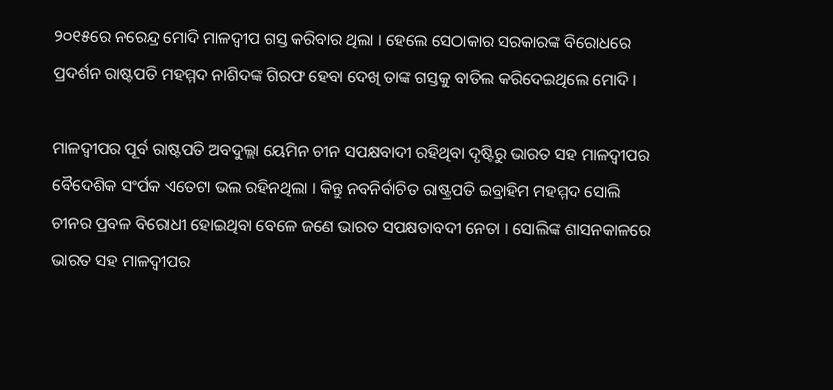୨୦୧୫ରେ ନରେନ୍ଦ୍ର ମୋଦି ମାଳଦ୍ୱୀପ ଗସ୍ତ କରିବାର ଥିଲା । ହେଲେ ସେଠାକାର ସରକାରଙ୍କ ବିରୋଧରେ ପ୍ରଦର୍ଶନ ରାଷ୍ଟପତି ମହମ୍ମଦ ନାଶିଦଙ୍କ ଗିରଫ ହେବା ଦେଖି ତାଙ୍କ ଗସ୍ତକୁ ବାତିଲ କରିଦେଇଥିଲେ ମୋଦି ।

ମାଳଦ୍ୱୀପର ପୂର୍ବ ରାଷ୍ଟପତି ଅବଦୁଲ୍ଲା ୟେମିନ ଚୀନ ସପକ୍ଷବାଦୀ ରହିଥିବା ଦୃଷ୍ଟିରୁ ଭାରତ ସହ ମାଳଦ୍ୱୀପର ବୈଦେଶିକ ସଂର୍ପକ ଏତେଟା ଭଲ ରହିନଥିଲା । କିନ୍ତୁ ନବନିର୍ବାଚିତ ରାଷ୍ଟ୍ରପତି ଇବ୍ରାହିମ ମହମ୍ମଦ ସୋଲି ଚୀନର ପ୍ରବଳ ବିରୋଧୀ ହୋଇଥିବା ବେଳେ ଜଣେ ଭାରତ ସପକ୍ଷତାବଦୀ ନେତା । ସୋଲିଙ୍କ ଶାସନକାଳରେ ଭାରତ ସହ ମାଳଦ୍ୱୀପର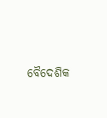ବୈଦେଶିକ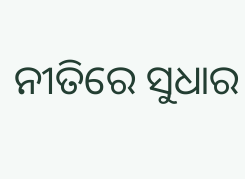ନୀତିରେ ସୁଧାର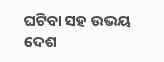ଘଟିବା ସହ ଉଭୟ ଦେଶ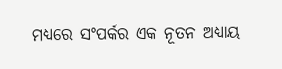ମଧ୍ୟରେ ସଂପର୍କର ଏକ ନୂତନ ଅଧ୍ୟାୟ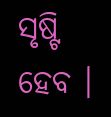ସୃଷ୍ଟି ହେବ ।